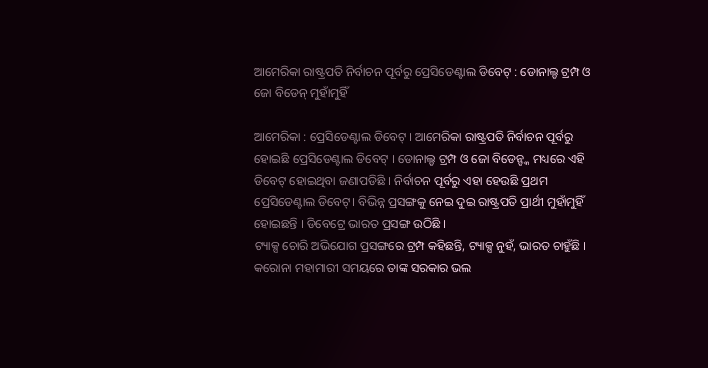ଆମେରିକା ରାଷ୍ଟ୍ରପତି ନିର୍ବାଚନ ପୂର୍ବରୁ ପ୍ରେସିଡେଣ୍ଟାଲ ଡିବେଟ୍ : ଡୋନାଲ୍ଡ ଟ୍ରମ୍ପ ଓ ଜୋ ବିଡେନ୍ ମୁହାଁମୁହିଁ

ଆମେରିକା : ପ୍ରେସିଡେଣ୍ଟାଲ ଡିବେଟ୍ । ଆମେରିକା ରାଷ୍ଟ୍ରପତି ନିର୍ବାଚନ ପୂର୍ବରୁ ହୋଇଛି ପ୍ରେସିଡେଣ୍ଟାଲ ଡିବେଟ୍ । ଡୋନାଲ୍ଡ ଟ୍ରମ୍ପ ଓ ଜୋ ବିଡେନ୍ଙ୍କ ମଧ୍ୟରେ ଏହି ଡିବେଟ୍ ହୋଇଥିବା ଜଣାପଡିଛି । ନିର୍ବାଚନ ପୂର୍ବରୁ ଏହା ହେଉଛି ପ୍ରଥମ ପ୍ରେସିଡେଣ୍ଟାଲ ଡିବେଟ୍। ବିଭିନ୍ନ ପ୍ରସଙ୍ଗକୁ ନେଇ ଦୁଇ ରାଷ୍ଟ୍ରପତି ପ୍ରାର୍ଥୀ ମୁହାଁମୁହିଁ ହୋଇଛନ୍ତି । ଡିବେଟ୍ରେ ଭାରତ ପ୍ରସଙ୍ଗ ଉଠିଛି ।
ଟ୍ୟାକ୍ସ ଚୋରି ଅଭିଯୋଗ ପ୍ରସଙ୍ଗରେ ଟ୍ରମ୍ପ କହିଛନ୍ତି, ଟ୍ୟାକ୍ସ ନୁହଁ, ଭାରତ ଚାହୁଁଛି । କରୋନା ମହାମାରୀ ସମୟରେ ତାଙ୍କ ସରକାର ଭଲ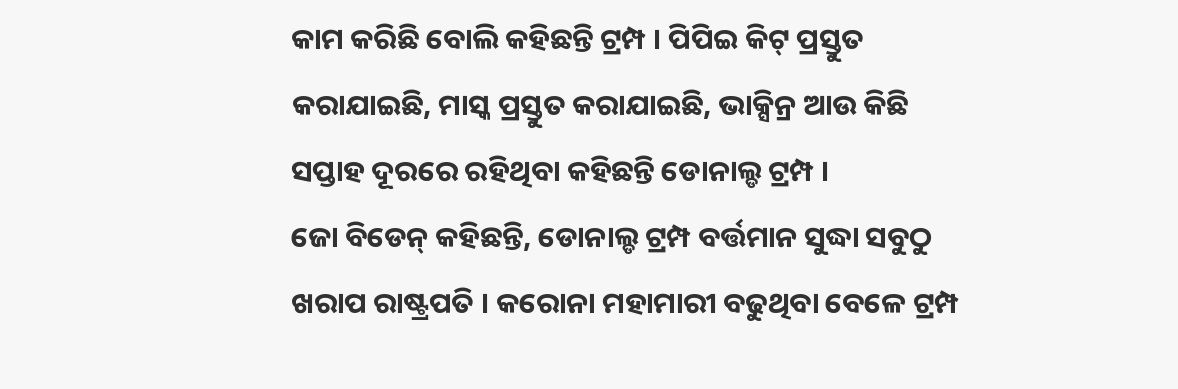କାମ କରିଛି ବୋଲି କହିଛନ୍ତି ଟ୍ରମ୍ପ । ପିପିଇ କିଟ୍ ପ୍ରସ୍ତୁତ କରାଯାଇଛି, ମାସ୍କ ପ୍ରସ୍ତୁତ କରାଯାଇଛି, ଭାକ୍ସିନ୍ର ଆଉ କିଛି ସପ୍ତାହ ଦୂରରେ ରହିଥିବା କହିଛନ୍ତି ଡୋନାଲ୍ଡ ଟ୍ରମ୍ପ ।
ଜୋ ବିଡେନ୍ କହିଛନ୍ତି, ଡୋନାଲ୍ଡ ଟ୍ରମ୍ପ ବର୍ତ୍ତମାନ ସୁଦ୍ଧା ସବୁଠୁ ଖରାପ ରାଷ୍ଟ୍ରପତି । କରୋନା ମହାମାରୀ ବଢୁଥିବା ବେଳେ ଟ୍ରମ୍ପ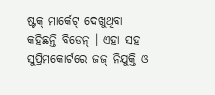ଷ୍ଟକ୍ ମାର୍କେଟ୍ ଦେଖୁଥିବା କହିଛନ୍ତି ବିଡେନ୍ । ଏହା ସହ ସୁପ୍ରିମକୋର୍ଟରେ ଜଜ୍ ନିଯୁକ୍ତି ଓ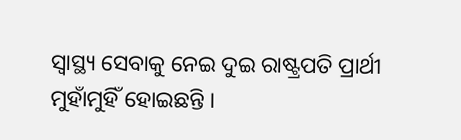ସ୍ୱାସ୍ଥ୍ୟ ସେବାକୁ ନେଇ ଦୁଇ ରାଷ୍ଟ୍ରପତି ପ୍ରାର୍ଥୀ ମୁହାଁମୁହିଁ ହୋଇଛନ୍ତି ।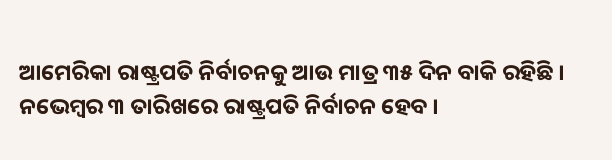ଆମେରିକା ରାଷ୍ଟ୍ରପତି ନିର୍ବାଚନକୁ ଆଉ ମାତ୍ର ୩୫ ଦିନ ବାକି ରହିଛି । ନଭେମ୍ବର ୩ ତାରିଖରେ ରାଷ୍ଟ୍ରପତି ନିର୍ବାଚନ ହେବ ।